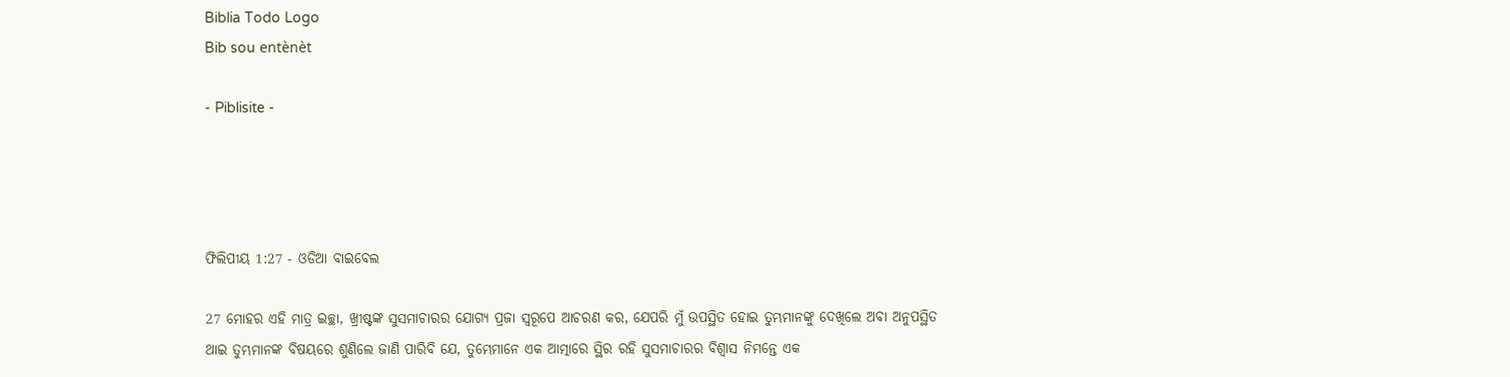Biblia Todo Logo
Bib sou entènèt

- Piblisite -




ଫିଲିପୀୟ 1:27 - ଓଡିଆ ବାଇବେଲ

27 ମୋହର ଏହି ମାତ୍ର ଇଚ୍ଛା, ଖ୍ରୀଷ୍ଟଙ୍କ ସୁସମାଚାରର ଯୋଗ୍ୟ ପ୍ରଜା ସ୍ୱରୂପେ ଆଚରଣ କର, ଯେପରି ମୁଁ ଉପସ୍ଥିତ ହୋଇ ତୁମ୍ଭମାନଙ୍କୁ ଦେଖିଲେ ଅବା ଅନୁପସ୍ଥିତ ଥାଇ ତୁମ୍ଭମାନଙ୍କ ବିଷୟରେ ଶୁଣିଲେ ଜାଣି ପାରିବି ଯେ, ତୁମ୍ଭେମାନେ ଏକ ଆତ୍ମାରେ ସ୍ଥିର ରହି ସୁସମାଚାରର ବିଶ୍ୱାସ ନିମନ୍ତେ ଏକ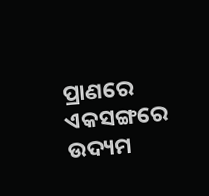ପ୍ରାଣରେ ଏକସଙ୍ଗରେ ଉଦ୍ୟମ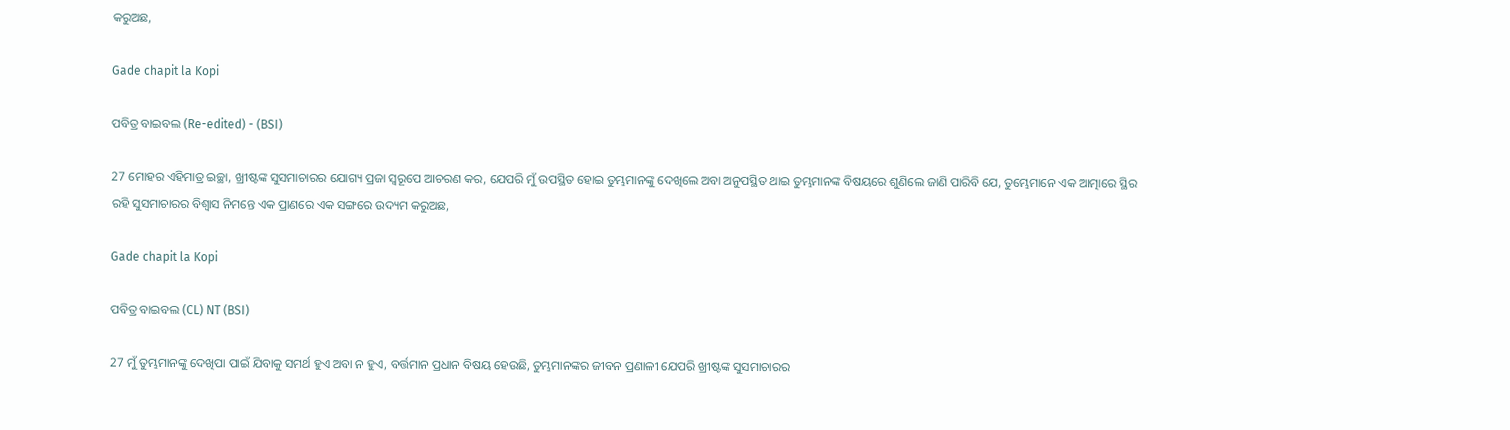କରୁଅଛ,

Gade chapit la Kopi

ପବିତ୍ର ବାଇବଲ (Re-edited) - (BSI)

27 ମୋହର ଏହିମାତ୍ର ଇଚ୍ଛା, ଖ୍ରୀଷ୍ଟଙ୍କ ସୁସମାଚାରର ଯୋଗ୍ୟ ପ୍ରଜା ସ୍ଵରୂପେ ଆଚରଣ କର, ଯେପରି ମୁଁ ଉପସ୍ଥିତ ହୋଇ ତୁମ୍ଭମାନଙ୍କୁ ଦେଖିଲେ ଅବା ଅନୁପସ୍ଥିତ ଥାଇ ତୁମ୍ଭମାନଙ୍କ ବିଷୟରେ ଶୁଣିଲେ ଜାଣି ପାରିବି ଯେ, ତୁମ୍ଭେମାନେ ଏକ ଆତ୍ମାରେ ସ୍ଥିର ରହି ସୁସମାଚାରର ବିଶ୍ଵାସ ନିମନ୍ତେ ଏକ ପ୍ରାଣରେ ଏକ ସଙ୍ଗରେ ଉଦ୍ୟମ କରୁଅଛ,

Gade chapit la Kopi

ପବିତ୍ର ବାଇବଲ (CL) NT (BSI)

27 ମୁଁ ତୁମ୍ଭମାନଙ୍କୁ ଦେଖିପା ପାଇଁ ଯିବାକୁ ସମର୍ଥ ହୁଏ ଅବା ନ ହୁଏ, ବର୍ତ୍ତମାନ ପ୍ରଧାନ ବିଷୟ ହେଉଛି, ତୁମ୍ଭମାନଙ୍କର ଜୀବନ ପ୍ରଣାଳୀ ଯେପରି ଖ୍ରୀଷ୍ଟଙ୍କ ସୁସମାଚାରର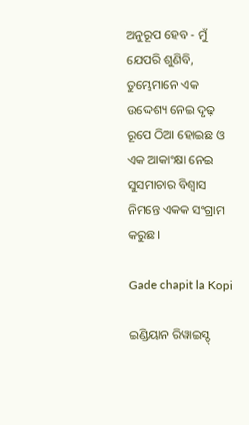ଅନୁରୂପ ହେବ - ମୁଁ ଯେପରି ଶୁଣିବି, ତୁମ୍ଭେମାନେ ଏକ ଉଦ୍ଦେଶ୍ୟ ନେଇ ଦୃଢ଼ ରୂପେ ଠିଆ ହୋଇଛ ଓ ଏକ ଆକାଂକ୍ଷା ନେଇ ସୁସମାଚାର ବିଶ୍ୱାସ ନିମନ୍ତେ ଏକକ ସଂଗ୍ରାମ କରୁଛ।

Gade chapit la Kopi

ଇଣ୍ଡିୟାନ ରିୱାଇସ୍ଡ୍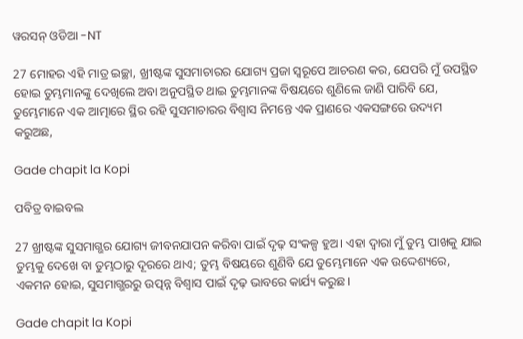ୱରସନ୍ ଓଡିଆ -NT

27 ମୋହର ଏହି ମାତ୍ର ଇଚ୍ଛା, ଖ୍ରୀଷ୍ଟଙ୍କ ସୁସମାଚାରର ଯୋଗ୍ୟ ପ୍ରଜା ସ୍ୱରୂପେ ଆଚରଣ କର, ଯେପରି ମୁଁ ଉପସ୍ଥିତ ହୋଇ ତୁମ୍ଭମାନଙ୍କୁ ଦେଖିଲେ ଅବା ଅନୁପସ୍ଥିତ ଥାଇ ତୁମ୍ଭମାନଙ୍କ ବିଷୟରେ ଶୁଣିଲେ ଜାଣି ପାରିବି ଯେ, ତୁମ୍ଭେମାନେ ଏକ ଆତ୍ମାରେ ସ୍ଥିର ରହି ସୁସମାଚାରର ବିଶ୍ୱାସ ନିମନ୍ତେ ଏକ ପ୍ରାଣରେ ଏକସଙ୍ଗରେ ଉଦ୍ୟମ କରୁଅଛ,

Gade chapit la Kopi

ପବିତ୍ର ବାଇବଲ

27 ଖ୍ରୀଷ୍ଟଙ୍କ ସୁସମାଗ୍ଭର ଯୋଗ୍ୟ ଜୀବନଯାପନ କରିବା ପାଇଁ ଦୃଢ଼ ସଂକଳ୍ପ ହୁଅ। ଏହା ଦ୍ୱାରା ମୁଁ ତୁମ୍ଭ ପାଖକୁ ଯାଇ ତୁମ୍ଭକୁ ଦେଖେ ବା ତୁମ୍ଭଠାରୁ ଦୂରରେ ଥାଏ; ତୁମ୍ଭ ବିଷୟରେ ଶୁଣିବି ଯେ ତୁମ୍ଭେମାନେ ଏକ ଉଦ୍ଦେଶ୍ୟରେ, ଏକମନ ହୋଇ, ସୁସମାଗ୍ଭରରୁ ଉତ୍ପନ୍ନ ବିଶ୍ୱାସ ପାଇଁ ଦୃଢ଼ ଭାବରେ କାର୍ଯ୍ୟ କରୁଛ।

Gade chapit la Kopi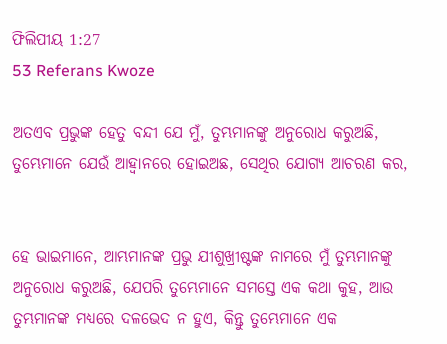ଫିଲିପୀୟ 1:27
53 Referans Kwoze

ଅତଏବ ପ୍ରଭୁଙ୍କ ହେତୁ ବନ୍ଦୀ ଯେ ମୁଁ, ତୁମ୍ଭମାନଙ୍କୁ ଅନୁରୋଧ କରୁଅଛି, ତୁମ୍ଭେମାନେ ଯେଉଁ ଆହ୍ୱାନରେ ହୋଇଅଛ, ସେଥିର ଯୋଗ୍ୟ ଆଚରଣ କର,


ହେ ଭାଇମାନେ, ଆମ୍ଭମାନଙ୍କ ପ୍ରଭୁ ଯୀଶୁଖ୍ରୀଷ୍ଟଙ୍କ ନାମରେ ମୁଁ ତୁମ୍ଭମାନଙ୍କୁ ଅନୁରୋଧ କରୁଅଛି, ଯେପରି ତୁମ୍ଭେମାନେ ସମସ୍ତେ ଏକ କଥା କୁହ, ଆଉ ତୁମ୍ଭମାନଙ୍କ ମଧ୍ୟରେ ଦଳଭେଦ ନ ହୁଏ, କିନ୍ତୁ ତୁମ୍ଭେମାନେ ଏକ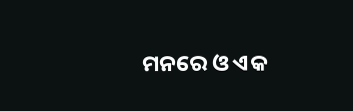ମନରେ ଓ ଏକ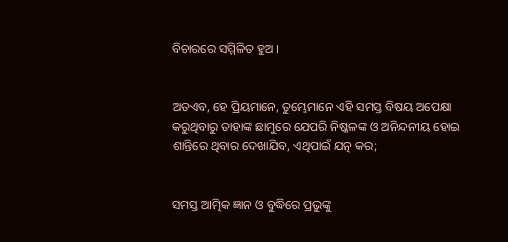ବିଚାରରେ ସମ୍ମିଳିତ ହୁଅ ।


ଅତଏବ, ହେ ପ୍ରିୟମାନେ, ତୁମ୍ଭେମାନେ ଏହି ସମସ୍ତ ବିଷୟ ଅପେକ୍ଷା କରୁଥିବାରୁ ତାହାଙ୍କ ଛାମୁରେ ଯେପରି ନିଷ୍କଳଙ୍କ ଓ ଅନିନ୍ଦନୀୟ ହୋଇ ଶାନ୍ତିରେ ଥିବାର ଦେଖାଯିବ, ଏଥିପାଇଁ ଯତ୍ନ କର;


ସମସ୍ତ ଆତ୍ମିକ ଜ୍ଞାନ ଓ ବୁଦ୍ଧିରେ ପ୍ରଭୁଙ୍କୁ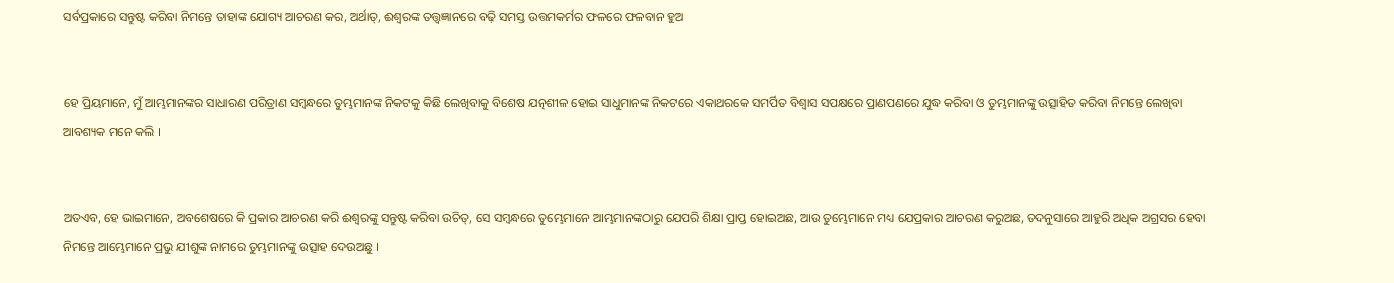ସର୍ବପ୍ରକାରେ ସନ୍ତୁଷ୍ଟ କରିବା ନିମନ୍ତେ ତାହାଙ୍କ ଯୋଗ୍ୟ ଆଚରଣ କର, ଅର୍ଥାତ୍‍, ଈଶ୍ୱରଙ୍କ ତତ୍ତ୍ୱଜ୍ଞାନରେ ବଢ଼ି ସମସ୍ତ ଉତ୍ତମକର୍ମର ଫଳରେ ଫଳବାନ ହୁଅ


ହେ ପ୍ରିୟମାନେ, ମୁଁ ଆମ୍ଭମାନଙ୍କର ସାଧାରଣ ପରିତ୍ରାଣ ସମ୍ବନ୍ଧରେ ତୁମ୍ଭମାନଙ୍କ ନିକଟକୁ କିଛି ଲେଖିବାକୁ ବିଶେଷ ଯତ୍ନଶୀଳ ହୋଇ ସାଧୁମାନଙ୍କ ନିକଟରେ ଏକାଥରକେ ସମର୍ପିତ ବିଶ୍ୱାସ ସପକ୍ଷରେ ପ୍ରାଣପଣରେ ଯୁଦ୍ଧ କରିବା ଓ ତୁମ୍ଭମାନଙ୍କୁ ଉତ୍ସାହିତ କରିବା ନିମନ୍ତେ ଲେଖିବା ଆବଶ୍ୟକ ମନେ କଲି ।


ଅତଏବ, ହେ ଭାଇମାନେ, ଅବଶେଷରେ କି ପ୍ରକାର ଆଚରଣ କରି ଈଶ୍ୱରଙ୍କୁ ସନ୍ତୁଷ୍ଟ କରିବା ଉଚିତ୍, ସେ ସମ୍ବନ୍ଧରେ ତୁମ୍ଭେମାନେ ଆମ୍ଭମାନଙ୍କଠାରୁ ଯେପରି ଶିକ୍ଷା ପ୍ରାପ୍ତ ହୋଇଅଛ, ଆଉ ତୁମ୍ଭେମାନେ ମଧ୍ୟ ଯେପ୍ରକାର ଆଚରଣ କରୁଅଛ, ତଦନୁସାରେ ଆହୁରି ଅଧିକ ଅଗ୍ରସର ହେବା ନିମନ୍ତେ ଆମ୍ଭେମାନେ ପ୍ରଭୁ ଯୀଶୁଙ୍କ ନାମରେ ତୁମ୍ଭମାନଙ୍କୁ ଉତ୍ସାହ ଦେଉଅଛୁ ।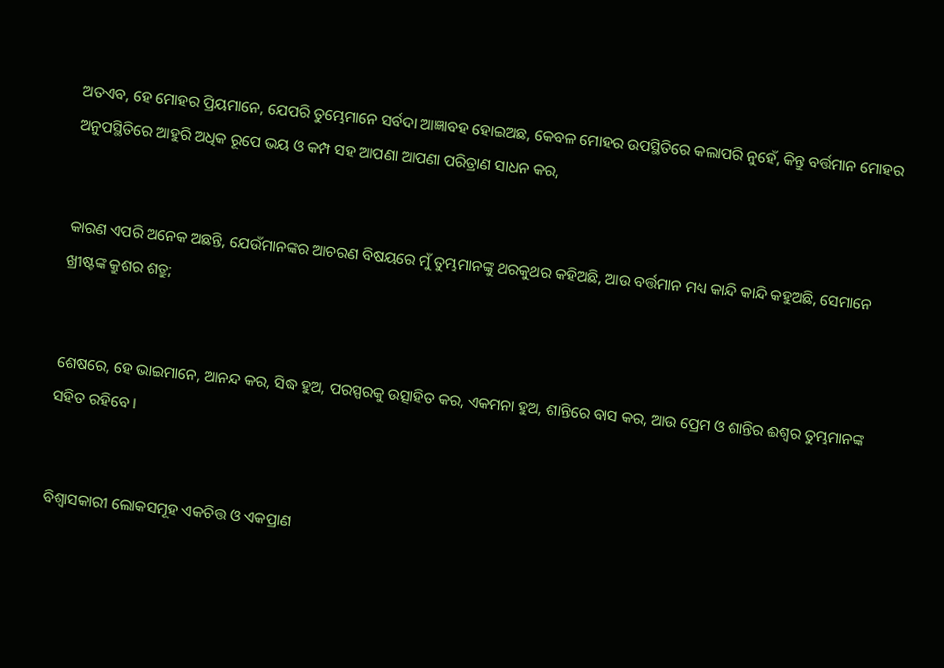ଅତଏବ, ହେ ମୋହର ପ୍ରିୟମାନେ, ଯେପରି ତୁମ୍ଭେମାନେ ସର୍ବଦା ଆଜ୍ଞାବହ ହୋଇଅଛ, କେବଳ ମୋହର ଉପସ୍ଥିତିରେ କଲାପରି ନୁହେଁ, କିନ୍ତୁ ବର୍ତ୍ତମାନ ମୋହର ଅନୁପସ୍ଥିତିରେ ଆହୁରି ଅଧିକ ରୂପେ ଭୟ ଓ କମ୍ପ ସହ ଆପଣା ଆପଣା ପରିତ୍ରାଣ ସାଧନ କର,


କାରଣ ଏପରି ଅନେକ ଅଛନ୍ତି, ଯେଉଁମାନଙ୍କର ଆଚରଣ ବିଷୟରେ ମୁଁ ତୁମ୍ଭମାନଙ୍କୁ ଥରକୁଥର କହିଅଛି, ଆଉ ବର୍ତ୍ତମାନ ମଧ୍ୟ କାନ୍ଦି କାନ୍ଦି କହୁଅଛି, ସେମାନେ ଖ୍ରୀଷ୍ଟଙ୍କ କ୍ରୁଶର ଶତ୍ରୁ;


ଶେଷରେ, ହେ ଭାଇମାନେ, ଆନନ୍ଦ କର, ସିଦ୍ଧ ହୁଅ, ପରସ୍ପରକୁ ଉତ୍ସାହିତ କର, ଏକମନା ହୁଅ, ଶାନ୍ତିରେ ବାସ କର, ଆଉ ପ୍ରେମ ଓ ଶାନ୍ତିର ଈଶ୍ୱର ତୁମ୍ଭମାନଙ୍କ ସହିତ ରହିବେ ।


ବିଶ୍ୱାସକାରୀ ଲୋକସମୂହ ଏକଚିତ୍ତ ଓ ଏକପ୍ରାଣ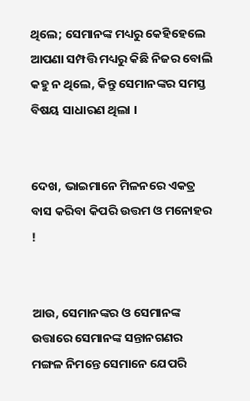ଥିଲେ; ସେମାନଙ୍କ ମଧ୍ୟରୁ କେହିହେଲେ ଆପଣା ସମ୍ପତ୍ତି ମଧ୍ୟରୁ କିଛି ନିଜର ବୋଲି କହୁ ନ ଥିଲେ, କିନ୍ତୁ ସେମାନଙ୍କର ସମସ୍ତ ବିଷୟ ସାଧାରଣ ଥିଲା ।


ଦେଖ, ଭାଇମାନେ ମିଳନରେ ଏକତ୍ର ବାସ କରିବା କିପରି ଉତ୍ତମ ଓ ମନୋହର !


ଆଉ, ସେମାନଙ୍କର ଓ ସେମାନଙ୍କ ଉତ୍ତାରେ ସେମାନଙ୍କ ସନ୍ତାନଗଣର ମଙ୍ଗଳ ନିମନ୍ତେ ସେମାନେ ଯେପରି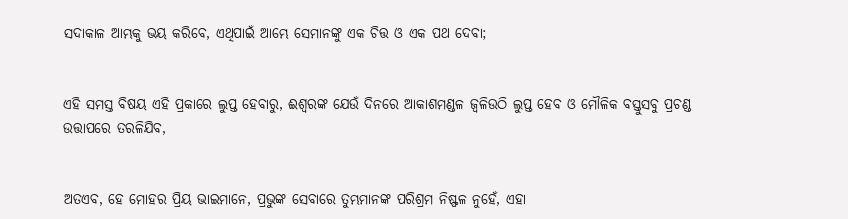ସଦାକାଳ ଆମ୍ଭକୁ ଭୟ କରିବେ, ଏଥିପାଇଁ ଆମ୍ଭେ ସେମାନଙ୍କୁ ଏକ ଚିତ୍ତ ଓ ଏକ ପଥ ଦେବା;


ଏହି ସମସ୍ତ ବିଷୟ ଏହି ପ୍ରକାରେ ଲୁପ୍ତ ହେବାରୁ, ଈଶ୍ୱରଙ୍କ ଯେଉଁ ଦିନରେ ଆକାଶମଣ୍ଡଳ ଜ୍ୱଳିଉଠି ଲୁପ୍ତ ହେବ ଓ ମୌଳିକ ବସ୍ତୁସବୁ ପ୍ରଚଣ୍ଡ ଉତ୍ତାପରେ ତରଳିଯିବ,


ଅତଏବ, ହେ ମୋହର ପ୍ରିୟ ଭାଇମାନେ, ପ୍ରଭୁଙ୍କ ସେବାରେ ତୁମ୍ଭମାନଙ୍କ ପରିଶ୍ରମ ନିଷ୍ଫଳ ନୁହେଁ, ଏହା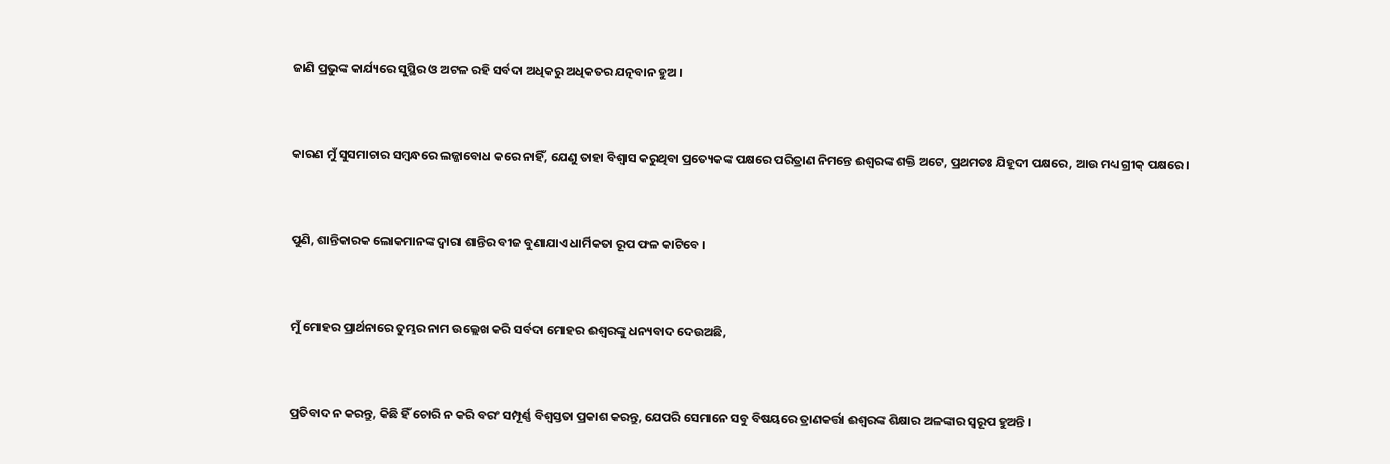ଜାଣି ପ୍ରଭୁଙ୍କ କାର୍ଯ୍ୟରେ ସୁସ୍ଥିର ଓ ଅଟଳ ରହି ସର୍ବଦା ଅଧିକରୁ ଅଧିକତର ଯତ୍ନବାନ ହୁଅ ।


କାରଣ ମୁଁ ସୁସମାଚାର ସମ୍ବନ୍ଧରେ ଲଜ୍ଜାବୋଧ କରେ ନାହିଁ, ଯେଣୁ ତାହା ବିଶ୍ୱାସ କରୁଥିବା ପ୍ରତ୍ୟେକଙ୍କ ପକ୍ଷରେ ପରିତ୍ରାଣ ନିମନ୍ତେ ଈଶ୍ୱରଙ୍କ ଶକ୍ତି ଅଟେ, ପ୍ରଥମତଃ ଯିହୂଦୀ ପକ୍ଷରେ, ଆଉ ମଧ୍ୟ ଗ୍ରୀକ୍‍ ପକ୍ଷରେ।


ପୁଣି, ଶାନ୍ତିକାରକ ଲୋକମାନଙ୍କ ଦ୍ୱାରା ଶାନ୍ତିର ବୀଜ ବୁଣାଯାଏ ଧାର୍ମିକତା ରୂପ ଫଳ କାଟିବେ ।


ମୁଁ ମୋହର ପ୍ରାର୍ଥନାରେ ତୁମ୍ଭର ନାମ ଉଲ୍ଲେଖ କରି ସର୍ବଦା ମୋହର ଈଶ୍ୱରଙ୍କୁ ଧନ୍ୟବାଦ ଦେଉଅଛି,


ପ୍ରତିବାଦ ନ କରନ୍ତୁ, କିଛି ହିଁ ଚୋରି ନ କରି ବରଂ ସମ୍ପୂର୍ଣ୍ଣ ବିଶ୍ୱସ୍ତତା ପ୍ରକାଶ କରନ୍ତୁ, ଯେପରି ସେମାନେ ସବୁ ବିଷୟରେ ତ୍ରାଣକର୍ତ୍ତା ଈଶ୍ୱରଙ୍କ ଶିକ୍ଷାର ଅଳଙ୍କାର ସ୍ୱରୂପ ହୁଅନ୍ତି ।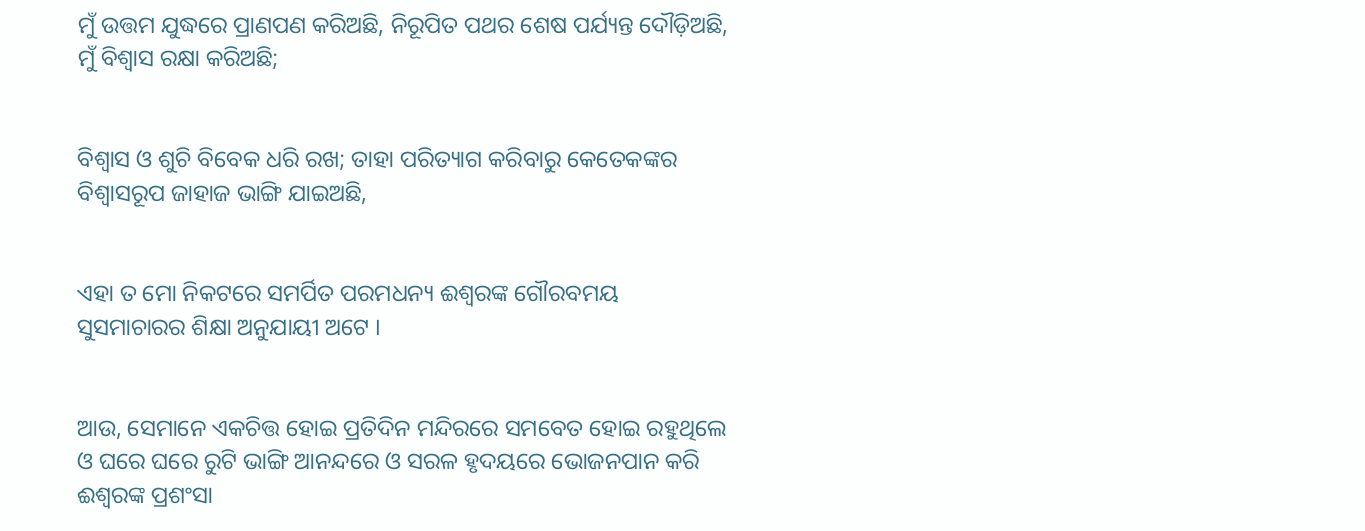ମୁଁ ଉତ୍ତମ ଯୁଦ୍ଧରେ ପ୍ରାଣପଣ କରିଅଛି, ନିରୂପିତ ପଥର ଶେଷ ପର୍ଯ୍ୟନ୍ତ ଦୌଡ଼ିଅଛି, ମୁଁ ବିଶ୍ୱାସ ରକ୍ଷା କରିଅଛି;


ବିଶ୍ୱାସ ଓ ଶୁଚି ବିବେକ ଧରି ରଖ; ତାହା ପରିତ୍ୟାଗ କରିବାରୁ କେତେକଙ୍କର ବିଶ୍ୱାସରୂପ ଜାହାଜ ଭାଙ୍ଗି ଯାଇଅଛି,


ଏହା ତ ମୋ ନିକଟରେ ସମର୍ପିତ ପରମଧନ୍ୟ ଈଶ୍ୱରଙ୍କ ଗୌରବମୟ ସୁସମାଚାରର ଶିକ୍ଷା ଅନୁଯାୟୀ ଅଟେ ।


ଆଉ, ସେମାନେ ଏକଚିତ୍ତ ହୋଇ ପ୍ରତିଦିନ ମନ୍ଦିରରେ ସମବେତ ହୋଇ ରହୁଥିଲେ ଓ ଘରେ ଘରେ ରୁଟି ଭାଙ୍ଗି ଆନନ୍ଦରେ ଓ ସରଳ ହୃଦୟରେ ଭୋଜନପାନ କରି ଈଶ୍ୱରଙ୍କ ପ୍ରଶଂସା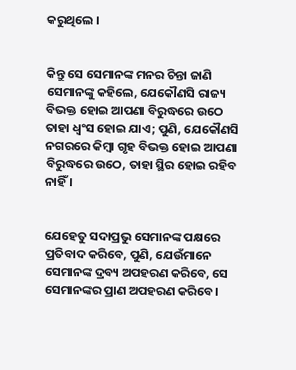କରୁଥିଲେ ।


କିନ୍ତୁ ସେ ସେମାନଙ୍କ ମନର ଚିନ୍ତା ଜାଣି ସେମାନଙ୍କୁ କହିଲେ, ଯେକୌଣସି ରାଜ୍ୟ ବିଭକ୍ତ ହୋଇ ଆପଣା ବିରୁଦ୍ଧରେ ଉଠେ ତାହା ଧ୍ୱଂସ ହୋଇ ଯାଏ; ପୁଣି, ଯେକୌଣସି ନଗରରେ କିମ୍ବା ଗୃହ ବିଭକ୍ତ ହୋଇ ଆପଣା ବିରୁଦ୍ଧରେ ଉଠେ, ତାହା ସ୍ଥିର ହୋଇ ରହିବ ନାହିଁ । ‌


ଯେହେତୁ ସଦାପ୍ରଭୁ ସେମାନଙ୍କ ପକ୍ଷରେ ପ୍ରତିବାଦ କରିବେ, ପୁଣି, ଯେଉଁମାନେ ସେମାନଙ୍କ ଦ୍ରବ୍ୟ ଅପହରଣ କରିବେ, ସେ ସେମାନଙ୍କର ପ୍ରାଣ ଅପହରଣ କରିବେ।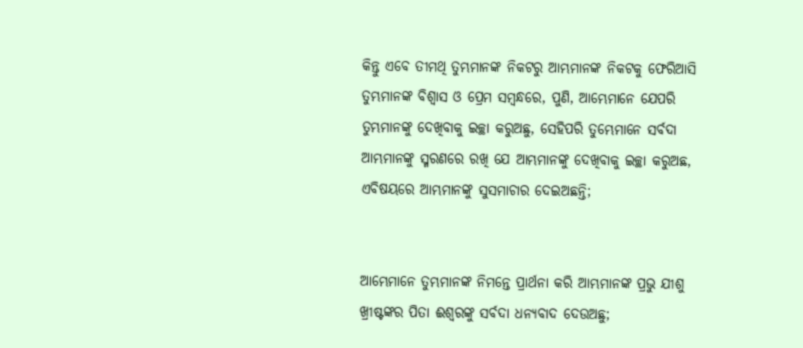କିନ୍ତୁ ଏବେ ତୀମଥି ତୁମ୍ଭମାନଙ୍କ ନିକଟରୁ ଆମ୍ଭମାନଙ୍କ ନିକଟକୁ ଫେରିଆସି ତୁମ୍ଭମାନଙ୍କ ବିଶ୍ୱାସ ଓ ପ୍ରେମ ସମ୍ବନ୍ଧରେ, ପୁଣି, ଆମ୍ଭେମାନେ ଯେପରି ତୁମ୍ଭମାନଙ୍କୁ ଦେଖିବାକୁ ଇଚ୍ଛା କରୁଅଛୁ, ସେହିପରି ତୁମ୍ଭେମାନେ ସର୍ବଦା ଆମ୍ଭମାନଙ୍କୁ ସ୍ମରଣରେ ରଖି ଯେ ଆମ୍ଭମାନଙ୍କୁ ଦେଖିବାକୁ ଇଚ୍ଛା କରୁଅଛ, ଏବିଷୟରେ ଆମ୍ଭମାନଙ୍କୁ ସୁସମାଚାର ଦେଇଅଛନ୍ତି;


ଆମ୍ଭେମାନେ ତୁମ୍ଭମାନଙ୍କ ନିମନ୍ତେ ପ୍ରାର୍ଥନା କରି ଆମ୍ଭମାନଙ୍କ ପ୍ରଭୁ ଯୀଶୁ ଖ୍ରୀଷ୍ଟଙ୍କର ପିତା ଈଶ୍ୱରଙ୍କୁ ସର୍ବଦା ଧନ୍ୟବାଦ ଦେଉଅଛୁ;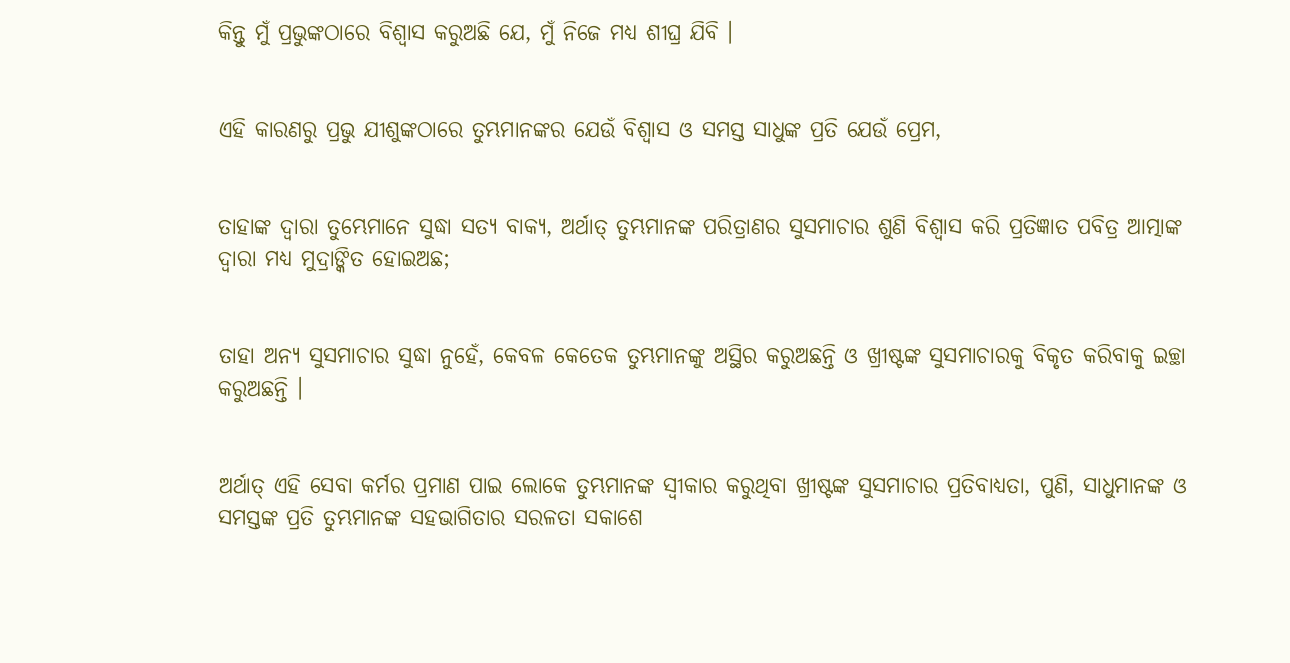କିନ୍ତୁ ମୁଁ ପ୍ରଭୁଙ୍କଠାରେ ବିଶ୍ୱାସ କରୁଅଛି ଯେ, ମୁଁ ନିଜେ ମଧ୍ୟ ଶୀଘ୍ର ଯିବି ।


ଏହି କାରଣରୁ ପ୍ରଭୁ ଯୀଶୁଙ୍କଠାରେ ତୁମ୍ଭମାନଙ୍କର ଯେଉଁ ବିଶ୍ୱାସ ଓ ସମସ୍ତ ସାଧୁଙ୍କ ପ୍ରତି ଯେଉଁ ପ୍ରେମ,


ତାହାଙ୍କ ଦ୍ୱାରା ତୁମ୍ଭେମାନେ ସୁଦ୍ଧା ସତ୍ୟ ବାକ୍ୟ, ଅର୍ଥାତ୍ ତୁମ୍ଭମାନଙ୍କ ପରିତ୍ରାଣର ସୁସମାଚାର ଶୁଣି ବିଶ୍ୱାସ କରି ପ୍ରତିଜ୍ଞାତ ପବିତ୍ର ଆତ୍ମାଙ୍କ ଦ୍ୱାରା ମଧ୍ୟ ମୁଦ୍ରାଙ୍କିତ ହୋଇଅଛ;


ତାହା ଅନ୍ୟ ସୁସମାଚାର ସୁଦ୍ଧା ନୁହେଁ, କେବଳ କେତେକ ତୁମ୍ଭମାନଙ୍କୁ ଅସ୍ଥିର କରୁଅଛନ୍ତି ଓ ଖ୍ରୀଷ୍ଟଙ୍କ ସୁସମାଚାରକୁ ବିକୃତ କରିବାକୁ ଇଚ୍ଛା କରୁଅଛନ୍ତି ।


ଅର୍ଥାତ୍‍ ଏହି ସେବା କର୍ମର ପ୍ରମାଣ ପାଇ ଲୋକେ ତୁମ୍ଭମାନଙ୍କ ସ୍ୱୀକାର କରୁଥିବା ଖ୍ରୀଷ୍ଟଙ୍କ ସୁସମାଚାର ପ୍ରତିବାଧ୍ୟତା, ପୁଣି, ସାଧୁମାନଙ୍କ ଓ ସମସ୍ତଙ୍କ ପ୍ରତି ତୁମ୍ଭମାନଙ୍କ ସହଭାଗିତାର ସରଳତା ସକାଶେ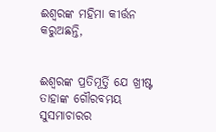ଈଶ୍ୱରଙ୍କ ମହିମା କୀର୍ତ୍ତନ କରୁଅଛନ୍ତି,


ଈଶ୍ୱରଙ୍କ ପ୍ରତିମୂର୍ତ୍ତି ଯେ ଖ୍ରୀଷ୍ଟ ତାହାଙ୍କ ଗୌରବମୟ ସୁସମାଚାରର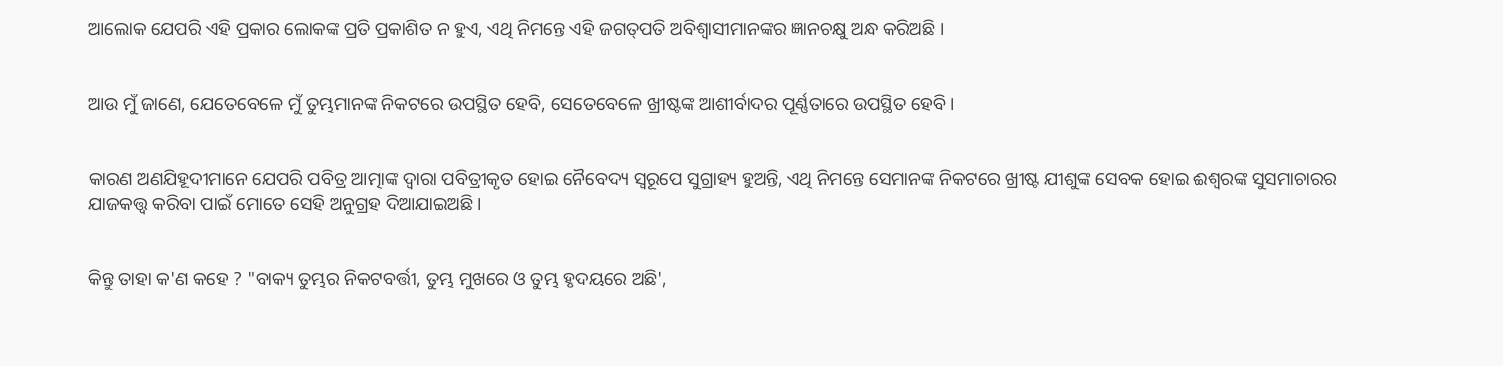ଆଲୋକ ଯେପରି ଏହି ପ୍ରକାର ଲୋକଙ୍କ ପ୍ରତି ପ୍ରକାଶିତ ନ ହୁଏ, ଏଥି ନିମନ୍ତେ ଏହି ଜଗତ୍‍ପତି ଅବିଶ୍ୱାସୀମାନଙ୍କର ଜ୍ଞାନଚକ୍ଷୁ ଅନ୍ଧ କରିଅଛି ।


ଆଉ ମୁଁ ଜାଣେ, ଯେତେବେଳେ ମୁଁ ତୁମ୍ଭମାନଙ୍କ ନିକଟରେ ଉପସ୍ଥିତ ହେବି, ସେତେବେଳେ ଖ୍ରୀଷ୍ଟଙ୍କ ଆଶୀର୍ବାଦର ପୂର୍ଣ୍ଣତାରେ ଉପସ୍ଥିତ ହେବି।


କାରଣ ଅଣଯିହୂଦୀମାନେ ଯେପରି ପବିତ୍ର ଆତ୍ମାଙ୍କ ଦ୍ୱାରା ପବିତ୍ରୀକୃତ ହୋଇ ନୈବେଦ୍ୟ ସ୍ୱରୂପେ ସୁଗ୍ରାହ୍ୟ ହୁଅନ୍ତି, ଏଥି ନିମନ୍ତେ ସେମାନଙ୍କ ନିକଟରେ ଖ୍ରୀଷ୍ଟ ଯୀଶୁଙ୍କ ସେବକ ହୋଇ ଈଶ୍ୱରଙ୍କ ସୁସମାଚାରର ଯାଜକତ୍ତ୍ୱ କରିବା ପାଇଁ ମୋତେ ସେହି ଅନୁଗ୍ରହ ଦିଆଯାଇଅଛି ।


କିନ୍ତୁ ତାହା କ'ଣ କହେ ? "ବାକ୍ୟ ତୁମ୍ଭର ନିକଟବର୍ତ୍ତୀ, ତୁମ୍ଭ ମୁଖରେ ଓ ତୁମ୍ଭ ହୃଦୟରେ ଅଛି',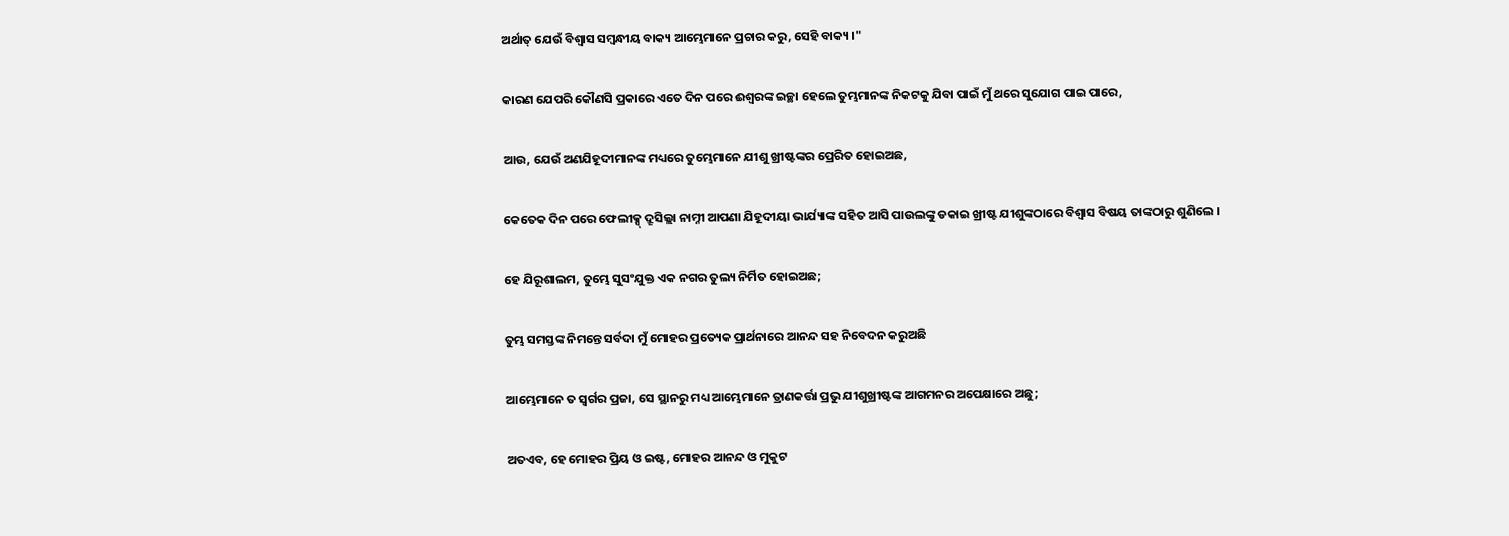ଅର୍ଥାତ୍‍ ଯେଉଁ ବିଶ୍ୱାସ ସମ୍ବନ୍ଧୀୟ ବାକ୍ୟ ଆମ୍ଭେମାନେ ପ୍ରଚାର କରୁ, ସେହି ବାକ୍ୟ ।"


କାରଣ ଯେପରି କୌଣସି ପ୍ରକାରେ ଏତେ ଦିନ ପରେ ଈଶ୍ୱରଙ୍କ ଇଚ୍ଛା ହେଲେ ତୁମ୍ଭମାନଙ୍କ ନିକଟକୁ ଯିବା ପାଇଁ ମୁଁ ଥରେ ସୁଯୋଗ ପାଇ ପାରେ,


ଆଉ, ଯେଉଁ ଅଣଯିହୂଦୀମାନଙ୍କ ମଧ୍ୟରେ ତୁମ୍ଭେମାନେ ଯୀଶୁ ଖ୍ରୀଷ୍ଟଙ୍କର ପ୍ରେରିତ ହୋଇଅଛ,


କେତେକ ଦିନ ପରେ ଫେଲୀକ୍ସ୍ ଦ୍ରୂସିଲ୍ଲା ନାମ୍ନୀ ଆପଣା ଯିହୂଦୀୟା ଭାର୍ଯ୍ୟାଙ୍କ ସହିତ ଆସି ପାଉଲଙ୍କୁ ଡକାଇ ଖ୍ରୀଷ୍ଟ ଯୀଶୁଙ୍କଠାରେ ବିଶ୍ୱାସ ବିଷୟ ତାଙ୍କଠାରୁ ଶୁଣିଲେ ।


ହେ ଯିରୂଶାଲମ, ତୁମ୍ଭେ ସୁସଂଯୁକ୍ତ ଏକ ନଗର ତୁଲ୍ୟ ନିର୍ମିତ ହୋଇଅଛ;


ତୁମ୍ଭ ସମସ୍ତଙ୍କ ନିମନ୍ତେ ସର୍ବଦା ମୁଁ ମୋହର ପ୍ରତ୍ୟେକ ପ୍ରାର୍ଥନାରେ ଆନନ୍ଦ ସହ ନିବେଦନ କରୁଅଛି


ଆମ୍ଭେମାନେ ତ ସ୍ୱର୍ଗର ପ୍ରଜା, ସେ ସ୍ଥାନରୁ ମଧ୍ୟ ଆମ୍ଭେମାନେ ତ୍ରାଣକର୍ତ୍ତା ପ୍ରଭୁ ଯୀଶୁଖ୍ରୀଷ୍ଟଙ୍କ ଆଗମନର ଅପେକ୍ଷାରେ ଅଛୁ;


ଅତଏବ, ହେ ମୋହର ପ୍ରିୟ ଓ ଇଷ୍ଟ, ମୋହର ଆନନ୍ଦ ଓ ମୁକୁଟ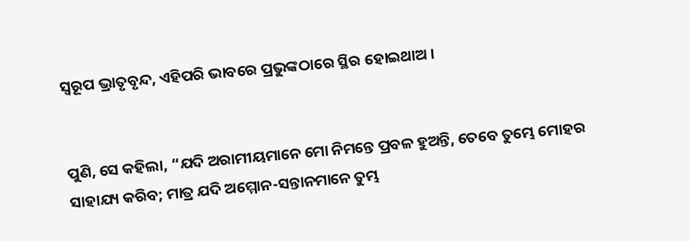ସ୍ୱରୂପ ଭ୍ରାତୃବୃନ୍ଦ, ଏହିପରି ଭାବରେ ପ୍ରଭୁଙ୍କଠାରେ ସ୍ଥିର ହୋଇଥାଅ ।


ପୁଣି, ସେ କହିଲା, “ଯଦି ଅରାମୀୟମାନେ ମୋ ନିମନ୍ତେ ପ୍ରବଳ ହୁଅନ୍ତି, ତେବେ ତୁମ୍ଭେ ମୋହର ସାହାଯ୍ୟ କରିବ; ମାତ୍ର ଯଦି ଅମ୍ମୋନ-ସନ୍ତାନମାନେ ତୁମ୍ଭ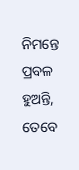ନିମନ୍ତେ ପ୍ରବଳ ହୁଅନ୍ତି, ତେବେ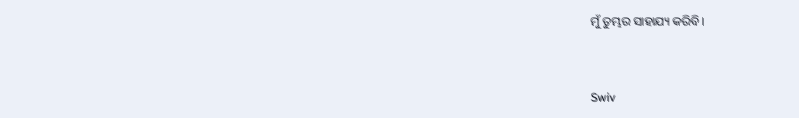ମୁଁ ତୁମ୍ଭର ସାହାଯ୍ୟ କରିବି।


Swiv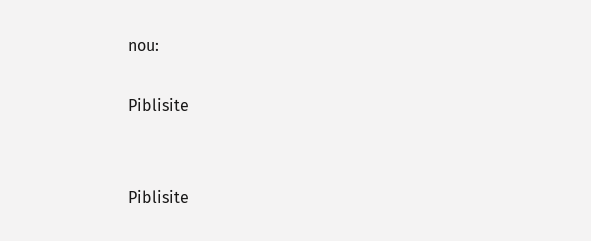nou:

Piblisite


Piblisite